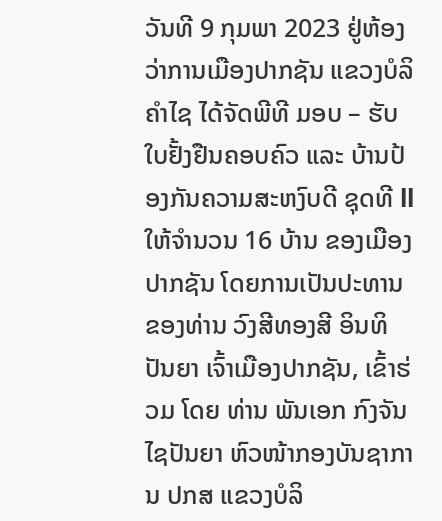ວັນທີ 9 ກຸມພາ 2023 ຢູ່ຫ້ອງວ່າການເມືອງປາກຊັນ ແຂວງບໍລິຄຳໄຊ ໄດ້ຈັດພີທີ ມອບ – ຮັບໃບຢັ້ງຢືນຄອບຄົວ ແລະ ບ້ານປ້ອງກັນຄວາມສະຫງົບດີ ຊຸດທີ ll ໃຫ້ຈຳນວນ 16 ບ້ານ ຂອງເມືອງປາກຊັນ ໂດຍການເປັນປະທານ ຂອງທ່ານ ວົງສີທອງສີ ອິນທິປັນຍາ ເຈົ້າເມືອງປາກຊັນ, ເຂົ້າຮ່ວມ ໂດຍ ທ່ານ ພັນເອກ ກົງຈັນ ໄຊປັນຍາ ຫົວໜ້າກອງບັນຊາການ ປກສ ແຂວງບໍລິ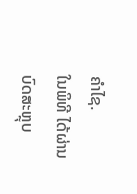ຄຳໄຊ.
ໃນພິທີ ໄດ້ຜ່ານບົດສະຫຼຸບ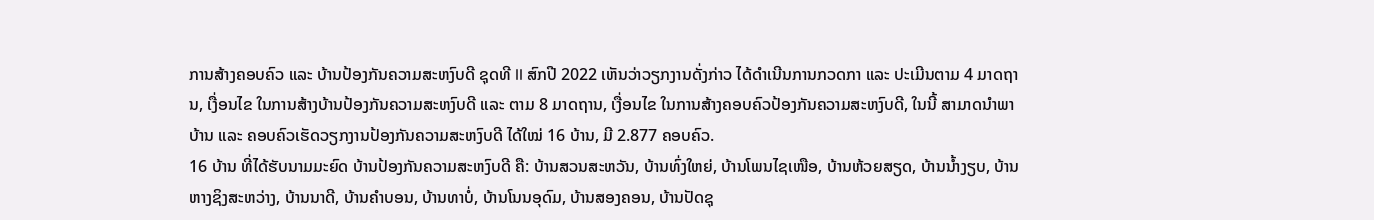ການສ້າງຄອບຄົວ ແລະ ບ້ານປ້ອງກັນຄວາມສະຫງົບດີ ຊຸດທີ ll ສົກປີ 2022 ເຫັນວ່າວຽກງານດັ່ງກ່າວ ໄດ້ດຳເນີນການກວດກາ ແລະ ປະເມີນຕາມ 4 ມາດຖານ, ເງື່ອນໄຂ ໃນການສ້າງບ້ານປ້ອງກັນຄວາມສະຫງົບດີ ແລະ ຕາມ 8 ມາດຖານ, ເງື່ອນໄຂ ໃນການສ້າງຄອບຄົວປ້ອງກັນຄວາມສະຫງົບດີ, ໃນນີ້ ສາມາດນໍາພາບ້ານ ແລະ ຄອບຄົວເຮັດວຽກງານປ້ອງກັນຄວາມສະຫງົບດີ ໄດ້ໃໝ່ 16 ບ້ານ, ມີ 2.877 ຄອບຄົວ.
16 ບ້ານ ທີ່ໄດ້ຮັບນາມມະຍົດ ບ້ານປ້ອງກັນຄວາມສະຫງົບດີ ຄື: ບ້ານສວນສະຫວັນ, ບ້ານທົ່ງໃຫຍ່, ບ້ານໂພນໄຊເໜືອ, ບ້ານຫ້ວຍສຽດ, ບ້ານນ້ຳງຽບ, ບ້ານຫາງຊິງສະຫວ່າງ, ບ້ານນາດີ, ບ້ານຄຳບອນ, ບ້ານທາບໍ່, ບ້ານໂນນອຸດົມ, ບ້ານສອງຄອນ, ບ້ານປັດຊຸ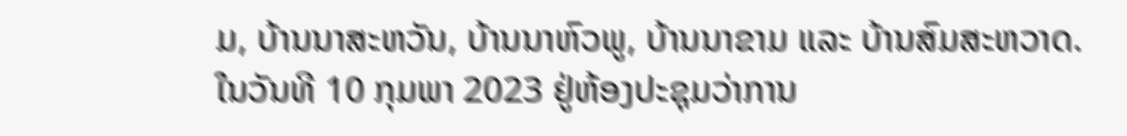ມ, ບ້ານນາສະຫວັນ, ບ້ານນາຫົວພູ, ບ້ານນາຂາມ ແລະ ບ້ານສົມສະຫວາດ.
ໃນວັນທີ 10 ກຸມພາ 2023 ຢູ່ຫ້ອງປະຊຸມວ່າການ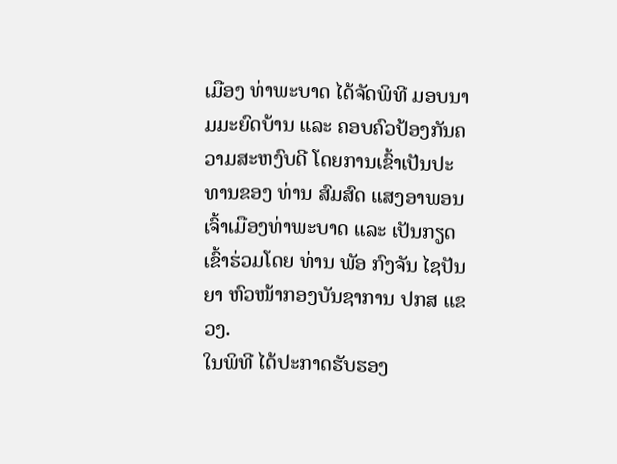ເມືອງ ທ່າພະບາດ ໄດ້ຈັດພິທີ ມອບນາມມະຍົດບ້ານ ແລະ ຄອບຄົວປ້ອງກັນຄວາມສະຫງົບດີ ໂດຍການເຂົ້າເປັນປະທານຂອງ ທ່ານ ສົມສົດ ແສງອາພອນ ເຈົ້າເມືອງທ່າພະບາດ ແລະ ເປັນກຽດເຂົ້າຮ່ວມໂດຍ ທ່ານ ພັອ ກົງຈັນ ໄຊປັນຍາ ຫົວໜ້າກອງບັນຊາການ ປກສ ແຂວງ.
ໃນພິທີ ໄດ້ປະກາດຮັບຮອງ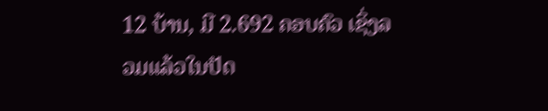12 ບ້ານ, ມີ 2.692 ຄອບຄົວ ເຊິ່ງລວມແລ້ວໃນປັດ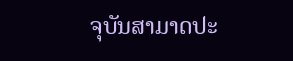ຈຸບັນສາມາດປະ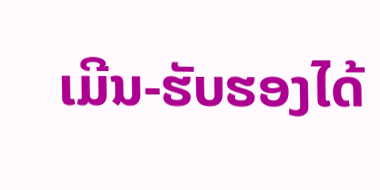ເມີນ-ຮັບຮອງໄດ້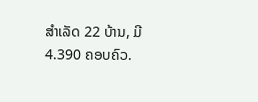ສໍາເລັດ 22 ບ້ານ, ມີ 4.390 ຄອບຄົວ.